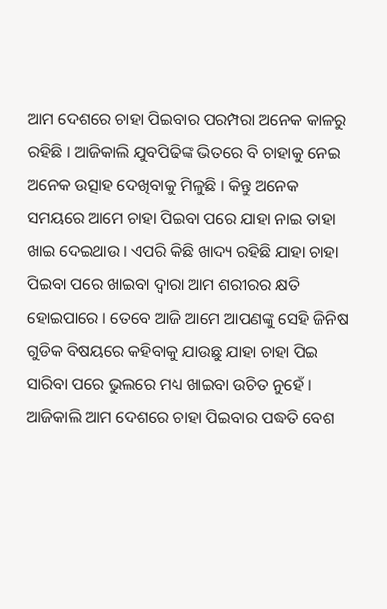ଆମ ଦେଶରେ ଚାହା ପିଇବାର ପରମ୍ପରା ଅନେକ କାଳରୁ ରହିଛି । ଆଜିକାଲି ଯୁବପିଢିଙ୍କ ଭିତରେ ବି ଚାହାକୁ ନେଇ ଅନେକ ଉତ୍ସାହ ଦେଖିବାକୁ ମିଳୁଛି । କିନ୍ତୁ ଅନେକ ସମୟରେ ଆମେ ଚାହା ପିଇବା ପରେ ଯାହା ନାଇ ତାହା ଖାଇ ଦେଇଥାଉ । ଏପରି କିଛି ଖାଦ୍ୟ ରହିଛି ଯାହା ଚାହା ପିଇବା ପରେ ଖାଇବା ଦ୍ଵାରା ଆମ ଶରୀରର କ୍ଷତି ହୋଇପାରେ । ତେବେ ଆଜି ଆମେ ଆପଣଙ୍କୁ ସେହି ଜିନିଷ ଗୁଡିକ ବିଷୟରେ କହିବାକୁ ଯାଉଛୁ ଯାହା ଚାହା ପିଇ ସାରିବା ପରେ ଭୁଲରେ ମଧ୍ୟ ଖାଇବା ଉଚିତ ନୁହେଁ ।
ଆଜିକାଲି ଆମ ଦେଶରେ ଚାହା ପିଇବାର ପଦ୍ଧତି ବେଶ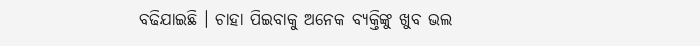ବଢିଯାଇଛି । ଚାହା ପିଇବାକୁ ଅନେକ ବ୍ୟକ୍ତିଙ୍କୁ ଖୁବ ଭଲ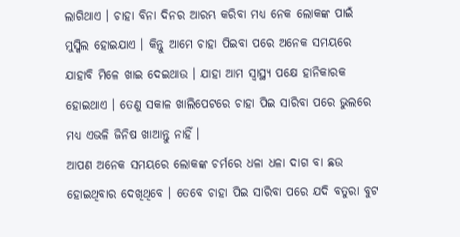ଲାଗିଥାଏ । ଚାହା ବିନା ଦିନର ଆରମ୍ଭ କରିବା ମଧ୍ୟ ନେକ ଲୋକଙ୍କ ପାଇଁ ମୁସ୍କିଲ ହୋଇଯାଏ । କିନ୍ତୁ ଆମେ ଚାହା ପିଇବା ପରେ ଅନେକ ସମୟରେ ଯାହାବି ମିଳେ ଖାଇ ଦେଇଥାଉ । ଯାହା ଆମ ସ୍ୱାସ୍ଥ୍ୟ ପକ୍ଷେ ହାନିକାରକ ହୋଇଥାଏ । ତେଣୁ ସକାଳ ଖାଲିପେଟରେ ଚାହା ପିଇ ସାରିବା ପରେ ଭୁଲରେ ମଧ୍ୟ ଏଭଳି ଜିନିଷ ଖାଆନ୍ତୁ ନାହିଁ ।
ଆପଣ ଅନେକ ସମୟରେ ଲୋକଙ୍କ ଚର୍ମରେ ଧଳା ଧଳା ଦାଗ ବା ଛଉ ହୋଇଥିବାର ଦେଖିଥିବେ । ତେବେ ଚାହା ପିଇ ସାରିବା ପରେ ଯଦି ବତୁରା ବୁଟ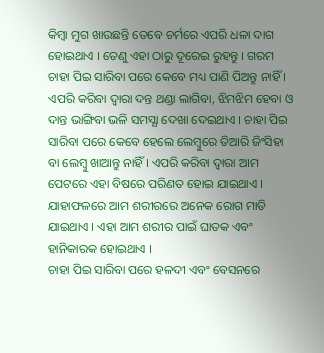କିମ୍ବା ମୁଗ ଖାଉଛନ୍ତି ତେବେ ଚର୍ମରେ ଏପରି ଧଳା ଦାଗ ହୋଇଥାଏ । ତେଣୁ ଏହା ଠାରୁ ଦୂରେଇ ରୁହନ୍ତୁ । ଗରମ ଚାହା ପିଇ ସାରିବା ପରେ କେବେ ମଧ୍ୟ ପାଣି ପିଅନ୍ତୁ ନାହିଁ ।
ଏପରି କରିବା ଦ୍ଵାରା ଦନ୍ତ ଥଣ୍ଡା ଲାଗିବା, ଝିମଝିମ ହେବା ଓ ଦାନ୍ତ ଭାଙ୍ଗିବା ଭଳି ସମସ୍ଯା ଦେଖା ଦେଇଥାଏ । ଚାହା ପିଇ ସାରିବା ପରେ କେବେ ହେଲେ ଲେମ୍ବୁରେ ତିଆରି ଜିଂସିହା ବା ଲେମ୍ବୁ ଖାଆନ୍ତୁ ନାହିଁ । ଏପରି କରିବା ଦ୍ଵାରା ଆମ ପେଟରେ ଏହା ବିଷରେ ପରିଣତ ହୋଇ ଯାଇଥାଏ । ଯାହାଫଳରେ ଆମ ଶରୀରରେ ଅନେକ ରୋଗ ମାଡି ଯାଇଥାଏ । ଏହା ଆମ ଶରୀର ପାଇଁ ଘାତକ ଏବଂ ହାନିକାରକ ହୋଇଥାଏ ।
ଚାହା ପିଇ ସାରିବା ପରେ ହଳଦୀ ଏବଂ ବେସନରେ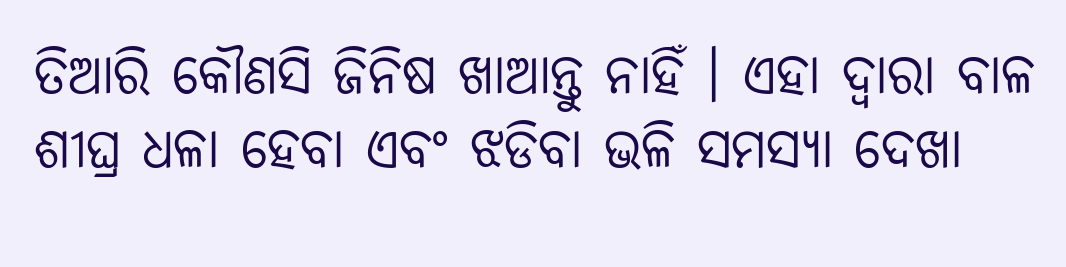ତିଆରି କୌଣସି ଜିନିଷ ଖାଆନ୍ତୁ ନାହିଁ । ଏହା ଦ୍ଵାରା ବାଳ ଶୀଘ୍ର ଧଳା ହେବା ଏବଂ ଝଡିବା ଭଳି ସମସ୍ଯା ଦେଖା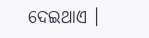ଦେଇଥାଏ ।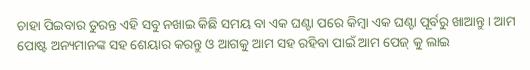ଚାହା ପିଇବାର ତୁରନ୍ତ ଏହି ସବୁ ନଖାଇ କିଛି ସମୟ ବା ଏକ ଘଣ୍ଟା ପରେ କିମ୍ବା ଏକ ଘଣ୍ଟା ପୂର୍ବରୁ ଖାଆନ୍ତୁ । ଆମ ପୋଷ୍ଟ ଅନ୍ୟମାନଙ୍କ ସହ ଶେୟାର କରନ୍ତୁ ଓ ଆଗକୁ ଆମ ସହ ରହିବା ପାଇଁ ଆମ ପେଜ୍ କୁ ଲାଇ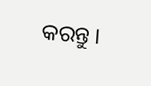କରନ୍ତୁ ।